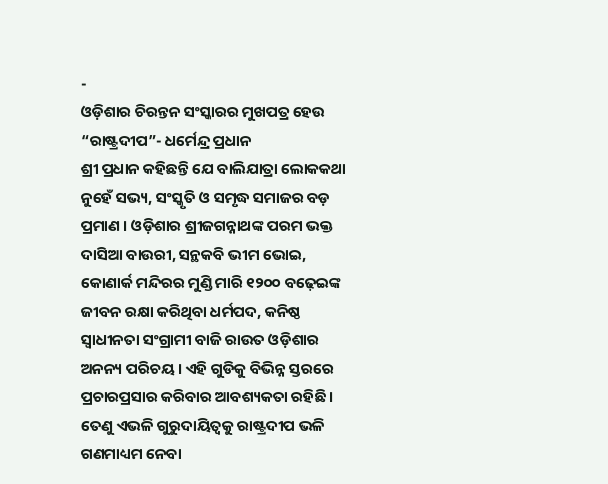-
ଓଡ଼ିଶାର ଚିରନ୍ତନ ସଂସ୍କାରର ମୁଖପତ୍ର ହେଉ “ରାଷ୍ଟ୍ରଦୀପ”- ଧର୍ମେନ୍ଦ୍ର ପ୍ରଧାନ
ଶ୍ରୀ ପ୍ରଧାନ କହିଛନ୍ତି ଯେ ବାଲିଯାତ୍ରା ଲୋକକଥା ନୁହେଁ ସଭ୍ୟ, ସଂସ୍କୃତି ଓ ସମୃଦ୍ଧ ସମାଜର ବଡ଼ ପ୍ରମାଣ । ଓଡ଼ିଶାର ଶ୍ରୀଜଗନ୍ନାଥଙ୍କ ପରମ ଭକ୍ତ ଦାସିଆ ବାଉରୀ, ସନ୍ଥକବି ଭୀମ ଭୋଇ, କୋଣାର୍କ ମନ୍ଦିରର ମୁଣ୍ଡି ମାରି ୧୨୦୦ ବଢ଼େଇଙ୍କ ଜୀବନ ରକ୍ଷା କରିଥିବା ଧର୍ମପଦ, କନିଷ୍ଠ ସ୍ୱାଧୀନତା ସଂଗ୍ରାମୀ ବାଜି ରାଉତ ଓଡ଼ିଶାର ଅନନ୍ୟ ପରିଚୟ । ଏହି ଗୁଡିକୁ ବିଭିନ୍ନ ସ୍ତରରେ ପ୍ରଚାରପ୍ରସାର କରିବାର ଆବଶ୍ୟକତା ରହିଛି । ତେଣୁ ଏଭଳି ଗୁରୁଦାୟିତ୍ୱକୁ ରାଷ୍ଟ୍ରଦୀପ ଭଳି ଗଣମାଧ୍ୟମ ନେବା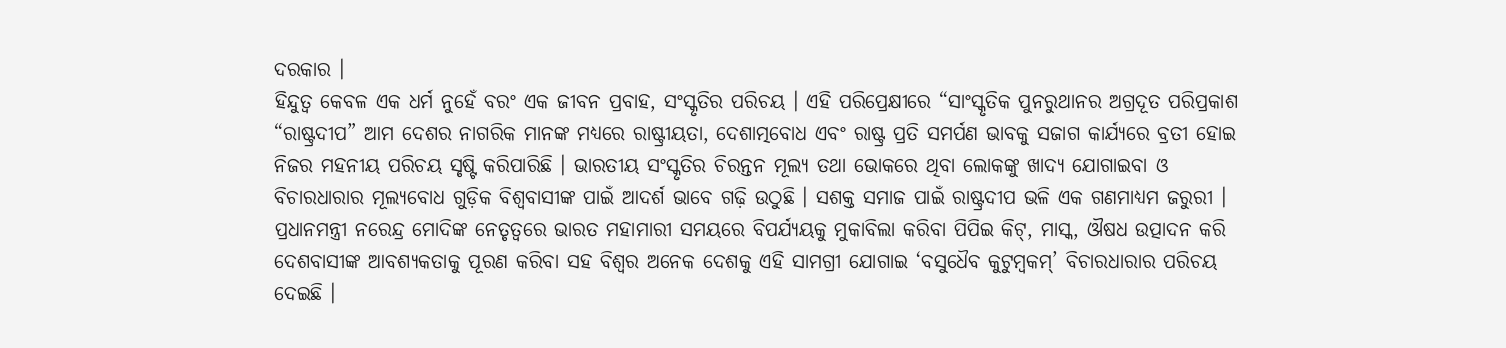ଦରକାର ।
ହିନ୍ଦୁତ୍ୱ କେବଳ ଏକ ଧର୍ମ ନୁହେଁ ବରଂ ଏକ ଜୀବନ ପ୍ରବାହ, ସଂସ୍କୃତିର ପରିଚୟ । ଏହି ପରିପ୍ରେକ୍ଷୀରେ “ସାଂସ୍କୃତିକ ପୁନରୁଥାନର ଅଗ୍ରଦୂତ ପରିପ୍ରକାଶ “ରାଷ୍ଟ୍ରଦୀପ” ଆମ ଦେଶର ନାଗରିକ ମାନଙ୍କ ମଧ୍ୟରେ ରାଷ୍ଟ୍ରୀୟତା, ଦେଶାତ୍ମବୋଧ ଏବଂ ରାଷ୍ଟ୍ର ପ୍ରତି ସମର୍ପଣ ଭାବକୁ ସଜାଗ କାର୍ଯ୍ୟରେ ବ୍ରତୀ ହୋଇ ନିଜର ମହନୀୟ ପରିଚୟ ସୃଷ୍ଟି କରିପାରିଛି । ଭାରତୀୟ ସଂସ୍କୃତିର ଚିରନ୍ତନ ମୂଲ୍ୟ ତଥା ଭୋକରେ ଥିବା ଲୋକଙ୍କୁ ଖାଦ୍ୟ ଯୋଗାଇବା ଓ ବିଚାରଧାରାର ମୂଲ୍ୟବୋଧ ଗୁଡ଼ିକ ବିଶ୍ୱବାସୀଙ୍କ ପାଇଁ ଆଦର୍ଶ ଭାବେ ଗଢ଼ି ଉଠୁଛି । ସଶକ୍ତ ସମାଜ ପାଇଁ ରାଷ୍ଟ୍ରଦୀପ ଭଳି ଏକ ଗଣମାଧ୍ୟମ ଜରୁରୀ ।
ପ୍ରଧାନମନ୍ତ୍ରୀ ନରେନ୍ଦ୍ର ମୋଦିଙ୍କ ନେତୃତ୍ୱରେ ଭାରତ ମହାମାରୀ ସମୟରେ ବିପର୍ଯ୍ୟୟକୁ ମୁକାବିଲା କରିବା ପିପିଇ କିଟ୍, ମାସ୍କ, ଔଷଧ ଉତ୍ପାଦନ କରି ଦେଶବାସୀଙ୍କ ଆବଶ୍ୟକତାକୁ ପୂରଣ କରିବା ସହ ବିଶ୍ୱର ଅନେକ ଦେଶକୁ ଏହି ସାମଗ୍ରୀ ଯୋଗାଇ ‘ବସୁଧୈବ କୁଟୁମ୍ବକମ୍’ ବିଚାରଧାରାର ପରିଚୟ ଦେଇଛି ।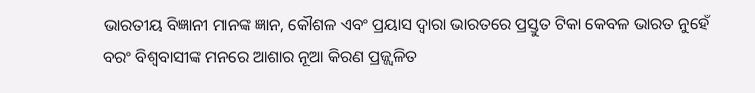ଭାରତୀୟ ବିଜ୍ଞାନୀ ମାନଙ୍କ ଜ୍ଞାନ, କୌଶଳ ଏବଂ ପ୍ରୟାସ ଦ୍ୱାରା ଭାରତରେ ପ୍ରସ୍ତୁତ ଟିକା କେବଳ ଭାରତ ନୁହେଁ ବରଂ ବିଶ୍ୱବାସୀଙ୍କ ମନରେ ଆଶାର ନୂଆ କିରଣ ପ୍ରଜ୍ଜ୍ୱଳିତ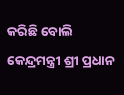କରିଛି ବୋଲି କେନ୍ଦ୍ରମନ୍ତ୍ରୀ ଶ୍ରୀ ପ୍ରଧାନ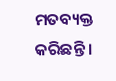ମତବ୍ୟକ୍ତ କରିଛନ୍ତି ।